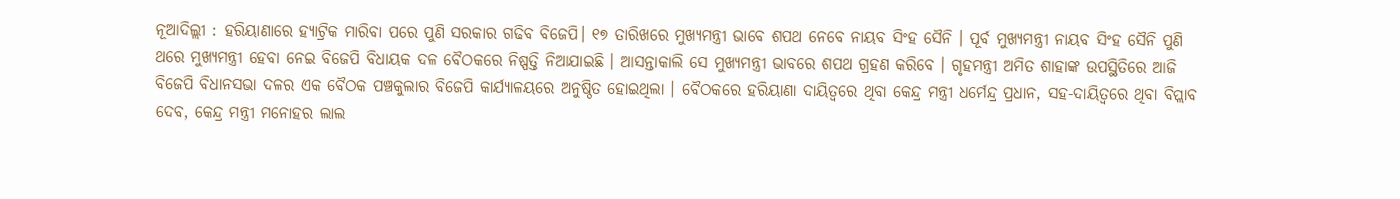ନୂଆଦିଲ୍ଲୀ : ହରିୟାଣାରେ ହ୍ୟାଟ୍ରିକ ମାରିବା ପରେ ପୁଣି ସରକାର ଗଢିବ ବିଜେପି। ୧୭ ତାରିଖରେ ମୁଖ୍ୟମନ୍ତ୍ରୀ ଭାବେ ଶପଥ ନେବେ ନାୟବ ସିଂହ ସୈନି । ପୂର୍ବ ମୁଖ୍ୟମନ୍ତ୍ରୀ ନାୟବ ସିଂହ ସୈନି ପୁଣି ଥରେ ମୁଖ୍ୟମନ୍ତ୍ରୀ ହେବା ନେଇ ବିଜେପି ବିଧାୟକ ଦଳ ବୈଠକରେ ନିଷ୍ପତ୍ତି ନିଆଯାଇଛି । ଆସନ୍ତାକାଲି ସେ ମୁଖ୍ୟମନ୍ତ୍ରୀ ଭାବରେ ଶପଥ ଗ୍ରହଣ କରିବେ । ଗୃହମନ୍ତ୍ରୀ ଅମିତ ଶାହାଙ୍କ ଉପସ୍ଥିତିରେ ଆଜି ବିଜେପି ବିଧାନସଭା ଦଳର ଏକ ବୈଠକ ପଞ୍ଚକୁଲାର ବିଜେପି କାର୍ଯ୍ୟାଳୟରେ ଅନୁଷ୍ଠିତ ହୋଇଥିଲା । ବୈଠକରେ ହରିୟାଣା ଦାୟିତ୍ୱରେ ଥିବା କେନ୍ଦ୍ର ମନ୍ତ୍ରୀ ଧର୍ମେନ୍ଦ୍ର ପ୍ରଧାନ, ସହ-ଦାୟିତ୍ୱରେ ଥିବା ବିପ୍ଲାବ ଦେବ, କେନ୍ଦ୍ର ମନ୍ତ୍ରୀ ମନୋହର ଲାଲ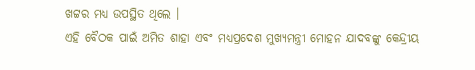ଖଟ୍ଟର ମଧ୍ୟ ଉପସ୍ଥିତ ଥିଲେ ।
ଏହି ବୈଠକ ପାଇଁ ଅମିତ ଶାହା ଏବଂ ମଧ୍ୟପ୍ରଦେଶ ମୁଖ୍ୟମନ୍ତ୍ରୀ ମୋହନ ଯାଦବଙ୍କୁ କେନ୍ଦ୍ରୀୟ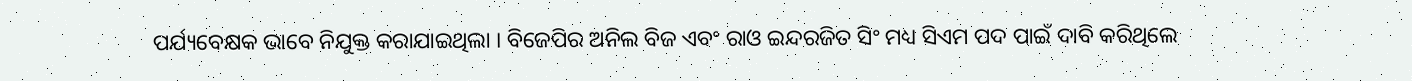ପର୍ଯ୍ୟବେକ୍ଷକ ଭାବେ ନିଯୁକ୍ତ କରାଯାଇଥିଲା । ବିଜେପିର ଅନିଲ ବିଜ ଏବଂ ରାଓ ଇନ୍ଦରଜିତ ସିଂ ମଧ୍ୟ ସିଏମ ପଦ ପାଇଁ ଦାବି କରିଥିଲେ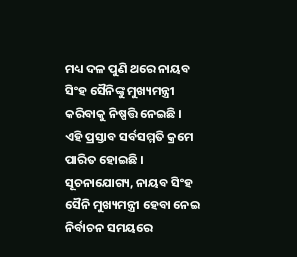ମଧ୍ୟ ଦଳ ପୁଣି ଥରେ ନାୟବ ସିଂହ ସୈନିଙ୍କୁ ମୁଖ୍ୟମନ୍ତ୍ରୀ କରିବାକୁ ନିଷ୍ପତ୍ତି ନେଇଛି । ଏହି ପ୍ରସ୍ତାବ ସର୍ବସମ୍ମତି କ୍ରମେ ପାରିତ ହୋଇଛି ।
ସୂଚନାଯୋଗ୍ୟ, ନାୟବ ସିଂହ ସୈନି ମୁଖ୍ୟମନ୍ତ୍ରୀ ହେବା ନେଇ ନିର୍ବାଚନ ସମୟରେ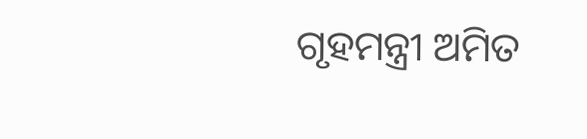ଗୃହମନ୍ତ୍ରୀ ଅମିତ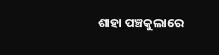ଶାହା ପଞ୍ଚକୁଲାରେ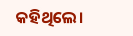କହିଥିଲେ।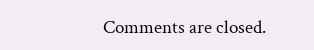Comments are closed.